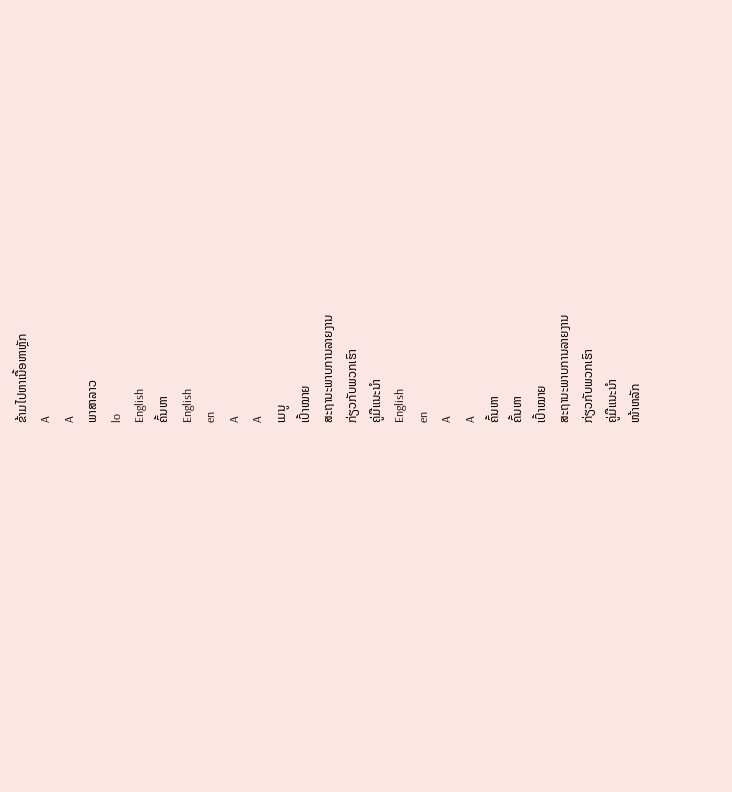ຂ້າມໄປຫາເນື້ອຫາຫຼັກ
A
A
ພາສາລາວ
lo
English
ຄົ້ນຫາ
English
en
A
A
ເມນູ
ເປົ້າໝາຍ
ສະຖານະພາບການລາຍງານ
ກ່ຽວກັບພວກເຮົາ
ຄູ່ມືແນະນຳ
English
en
A
A
ຄົ້ນຫາ
ຄົ້ນຫາ
ເປົ້າໝາຍ
ສະຖານະພາບການລາຍງານ
ກ່ຽວກັບພວກເຮົາ
ຄູ່ມືແນະນຳ
ໜ້າຫລັກ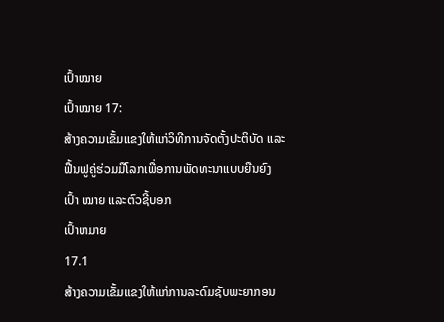ເປົ້າໝາຍ
ເປົ້າໝາຍ 17:
ສ້າງຄວາມເຂັ້ມແຂງໃຫ້ແກ່ວິທີການຈັດຕັ້ງປະຕິບັດ ແລະ ຟື້ນຟູຄູ່ຮ່ວມມືໂລກເພື່ອການພັດທະນາແບບຍືນຍົງ
ເປົ້າ ໝາຍ ແລະຕົວຊີ້ບອກ
ເປົ້າຫມາຍ
17.1
ສ້າງຄວາມເຂັ້ມແຂງໃຫ້ແກ່ການລະດົມຊັບພະຍາກອນ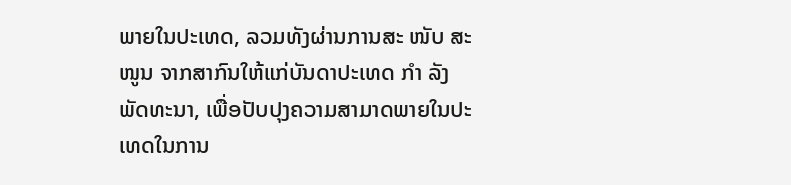ພາຍໃນປະເທດ, ລວມທັງຜ່ານການສະ ໜັບ ສະ ໜູນ ຈາກສາກົນໃຫ້ແກ່ບັນດາປະເທດ ກຳ ລັງພັດທະນາ, ເພື່ອປັບປຸງຄວາມສາມາດພາຍໃນປະເທດໃນການ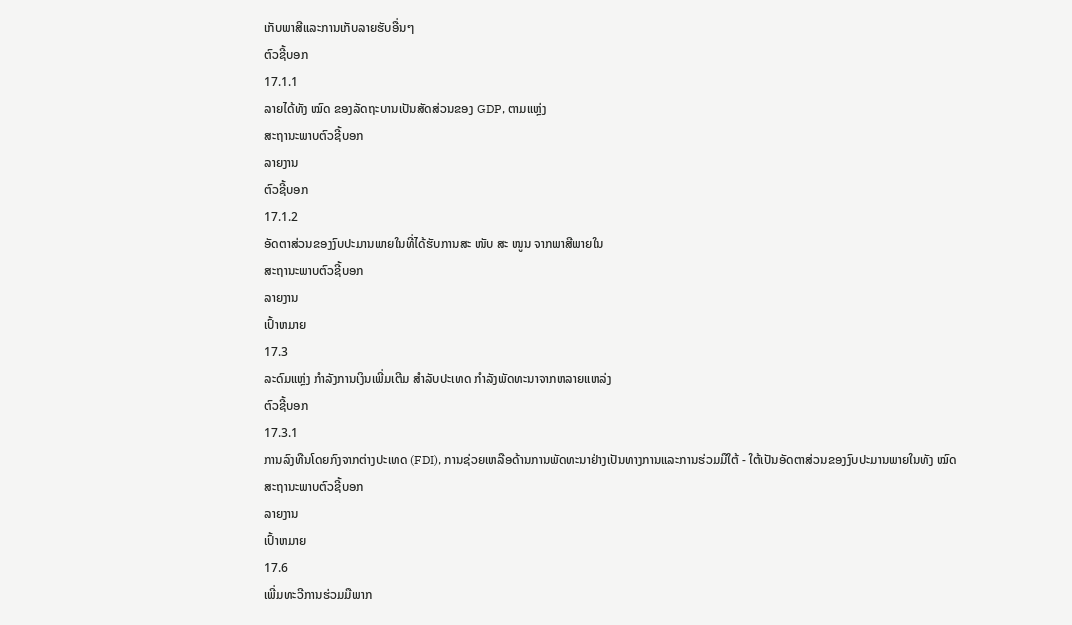ເກັບພາສີແລະການເກັບລາຍຮັບອື່ນໆ
ຕົວຊີ້ບອກ
17.1.1
ລາຍໄດ້ທັງ ໝົດ ຂອງລັດຖະບານເປັນສັດສ່ວນຂອງ GDP, ຕາມແຫຼ່ງ
ສະຖານະພາບຕົວຊີ້ບອກ
ລາຍງານ
ຕົວຊີ້ບອກ
17.1.2
ອັດຕາສ່ວນຂອງງົບປະມານພາຍໃນທີ່ໄດ້ຮັບການສະ ໜັບ ສະ ໜູນ ຈາກພາສີພາຍໃນ
ສະຖານະພາບຕົວຊີ້ບອກ
ລາຍງານ
ເປົ້າຫມາຍ
17.3
ລະດົມແຫຼ່ງ ກຳລັງການເງິນເພີ່ມເຕີມ ສຳລັບປະເທດ ກຳລັງພັດທະນາຈາກຫລາຍແຫລ່ງ
ຕົວຊີ້ບອກ
17.3.1
ການລົງທືນໂດຍກົງຈາກຕ່າງປະເທດ (FDI), ການຊ່ວຍເຫລືອດ້ານການພັດທະນາຢ່າງເປັນທາງການແລະການຮ່ວມມືໃຕ້ - ໃຕ້ເປັນອັດຕາສ່ວນຂອງງົບປະມານພາຍໃນທັງ ໝົດ
ສະຖານະພາບຕົວຊີ້ບອກ
ລາຍງານ
ເປົ້າຫມາຍ
17.6
ເພີ່ມທະວີການຮ່ວມມືພາກ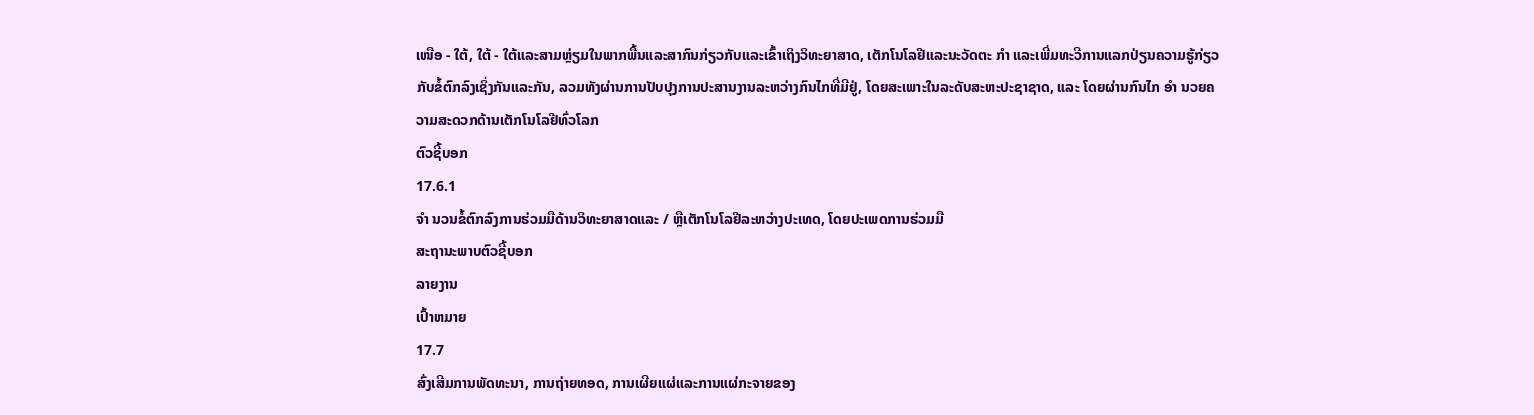ເໜືອ - ໃຕ້, ໃຕ້ - ໃຕ້ແລະສາມຫຼ່ຽມໃນພາກພື້ນແລະສາກົນກ່ຽວກັບແລະເຂົ້າເຖິງວິທະຍາສາດ, ເຕັກໂນໂລຢີແລະນະວັດຕະ ກຳ ແລະເພີ່ມທະວີການແລກປ່ຽນຄວາມຮູ້ກ່ຽວກັບຂໍ້ຕົກລົງເຊິ່ງກັນແລະກັນ, ລວມທັງຜ່ານການປັບປຸງການປະສານງານລະຫວ່າງກົນໄກທີ່ມີຢູ່, ໂດຍສະເພາະໃນລະດັບສະຫະປະຊາຊາດ, ແລະ ໂດຍຜ່ານກົນໄກ ອຳ ນວຍຄວາມສະດວກດ້ານເຕັກໂນໂລຢີທົ່ວໂລກ
ຕົວຊີ້ບອກ
17.6.1
ຈຳ ນວນຂໍ້ຕົກລົງການຮ່ວມມືດ້ານວິທະຍາສາດແລະ / ຫຼືເຕັກໂນໂລຢີລະຫວ່າງປະເທດ, ໂດຍປະເພດການຮ່ວມມື
ສະຖານະພາບຕົວຊີ້ບອກ
ລາຍງານ
ເປົ້າຫມາຍ
17.7
ສົ່ງເສີມການພັດທະນາ, ການຖ່າຍທອດ, ການເຜີຍແຜ່ແລະການແຜ່ກະຈາຍຂອງ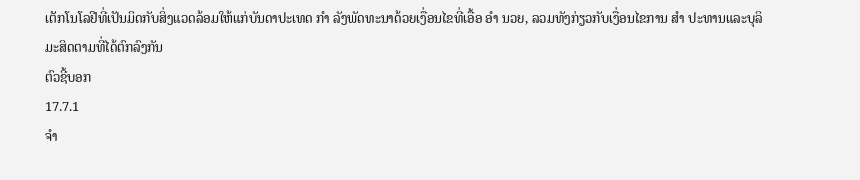ເຕັກໂນໂລຢີທີ່ເປັນມິດກັບສິ່ງແວດລ້ອມໃຫ້ແກ່ບັນດາປະເທດ ກຳ ລັງພັດທະນາດ້ວຍເງື່ອນໄຂທີ່ເອື້ອ ອຳ ນວຍ, ລວມທັງກ່ຽວກັບເງື່ອນໄຂການ ສຳ ປະທານແລະບຸລິມະສິດຕາມທີ່ໄດ້ຕົກລົງກັນ
ຕົວຊີ້ບອກ
17.7.1
ຈຳ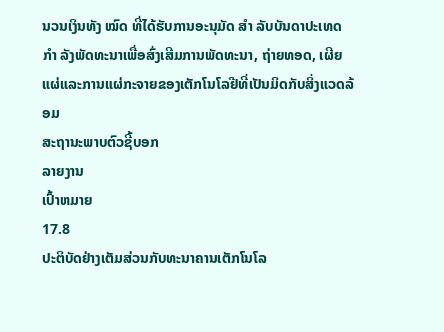ນວນເງິນທັງ ໝົດ ທີ່ໄດ້ຮັບການອະນຸມັດ ສຳ ລັບບັນດາປະເທດ ກຳ ລັງພັດທະນາເພື່ອສົ່ງເສີມການພັດທະນາ, ຖ່າຍທອດ, ເຜີຍແຜ່ແລະການແຜ່ກະຈາຍຂອງເຕັກໂນໂລຢີທີ່ເປັນມິດກັບສິ່ງແວດລ້ອມ
ສະຖານະພາບຕົວຊີ້ບອກ
ລາຍງານ
ເປົ້າຫມາຍ
17.8
ປະຕິບັດຢ່າງເຕັມສ່ວນກັບທະນາຄານເຕັກໂນໂລ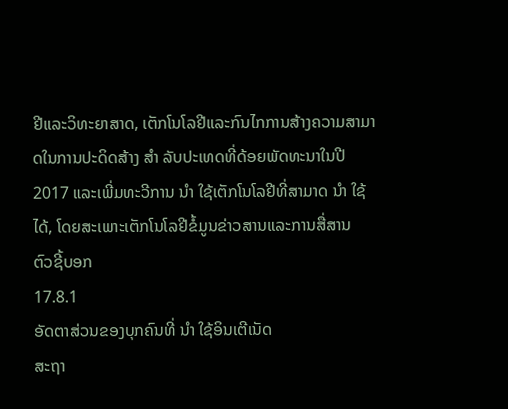ຢີແລະວິທະຍາສາດ, ເຕັກໂນໂລຢີແລະກົນໄກການສ້າງຄວາມສາມາດໃນການປະດິດສ້າງ ສຳ ລັບປະເທດທີ່ດ້ອຍພັດທະນາໃນປີ 2017 ແລະເພີ່ມທະວີການ ນຳ ໃຊ້ເຕັກໂນໂລຢີທີ່ສາມາດ ນຳ ໃຊ້ໄດ້, ໂດຍສະເພາະເຕັກໂນໂລຢີຂໍ້ມູນຂ່າວສານແລະການສື່ສານ
ຕົວຊີ້ບອກ
17.8.1
ອັດຕາສ່ວນຂອງບຸກຄົນທີ່ ນຳ ໃຊ້ອິນເຕີເນັດ
ສະຖາ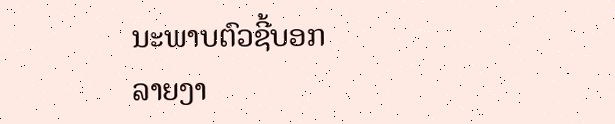ນະພາບຕົວຊີ້ບອກ
ລາຍງາ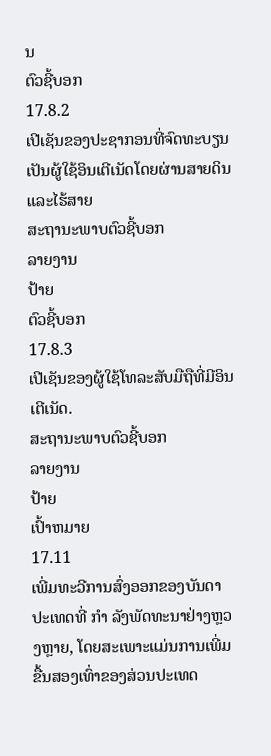ນ
ຕົວຊີ້ບອກ
17.8.2
ເປີເຊັນຂອງປະຊາກອນທີ່ຈົດທະບຽນເປັນຜູ້ໃຊ້ອິນເຕີເນັດໂດຍຜ່ານສາຍດິນແລະໄຮ້ສາຍ
ສະຖານະພາບຕົວຊີ້ບອກ
ລາຍງານ
ປ້າຍ
ຕົວຊີ້ບອກ
17.8.3
ເປີເຊັນຂອງຜູ້ໃຊ້ໂທລະສັບມືຖືທີ່ມີອິນເຕີເນັດ.
ສະຖານະພາບຕົວຊີ້ບອກ
ລາຍງານ
ປ້າຍ
ເປົ້າຫມາຍ
17.11
ເພີ່ມທະວີການສົ່ງອອກຂອງບັນດາປະເທດທີ່ ກຳ ລັງພັດທະນາຢ່າງຫຼວງຫຼາຍ, ໂດຍສະເພາະແມ່ນການເພີ່ມຂື້ນສອງເທົ່າຂອງສ່ວນປະເທດ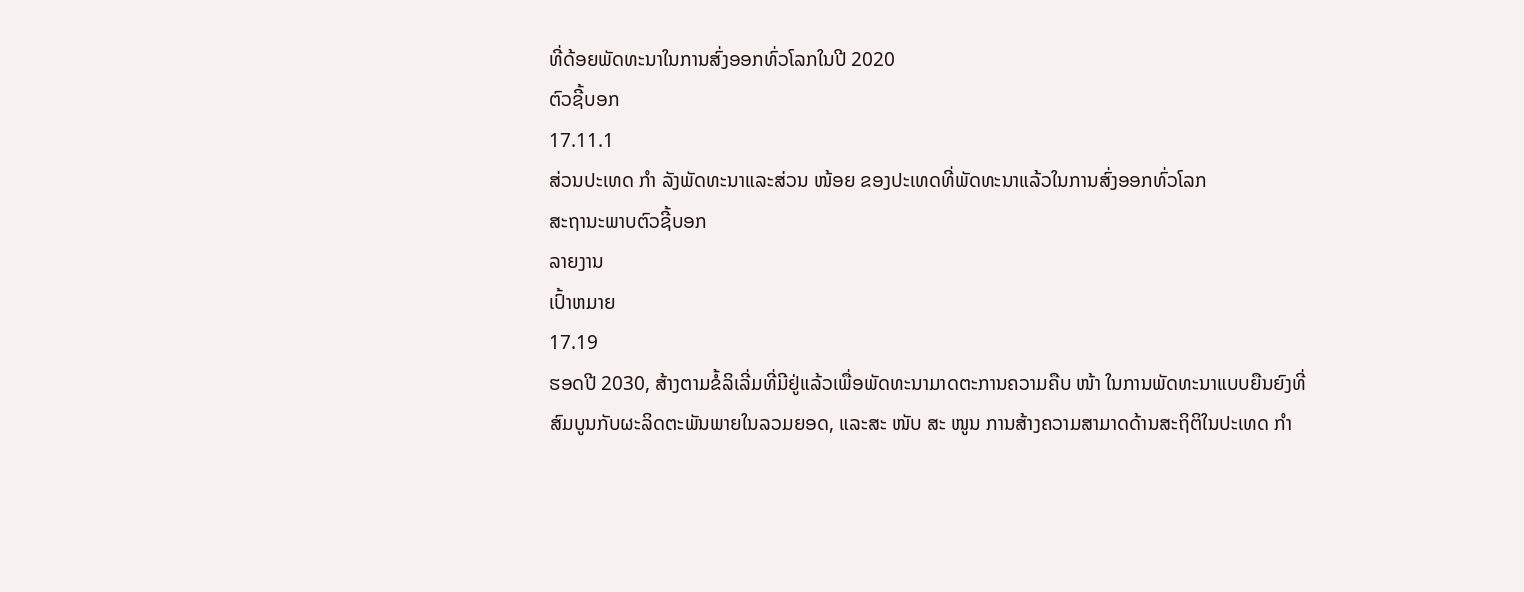ທີ່ດ້ອຍພັດທະນາໃນການສົ່ງອອກທົ່ວໂລກໃນປີ 2020
ຕົວຊີ້ບອກ
17.11.1
ສ່ວນປະເທດ ກຳ ລັງພັດທະນາແລະສ່ວນ ໜ້ອຍ ຂອງປະເທດທີ່ພັດທະນາແລ້ວໃນການສົ່ງອອກທົ່ວໂລກ
ສະຖານະພາບຕົວຊີ້ບອກ
ລາຍງານ
ເປົ້າຫມາຍ
17.19
ຮອດປີ 2030, ສ້າງຕາມຂໍ້ລິເລີ່ມທີ່ມີຢູ່ແລ້ວເພື່ອພັດທະນາມາດຕະການຄວາມຄືບ ໜ້າ ໃນການພັດທະນາແບບຍືນຍົງທີ່ສົມບູນກັບຜະລິດຕະພັນພາຍໃນລວມຍອດ, ແລະສະ ໜັບ ສະ ໜູນ ການສ້າງຄວາມສາມາດດ້ານສະຖິຕິໃນປະເທດ ກຳ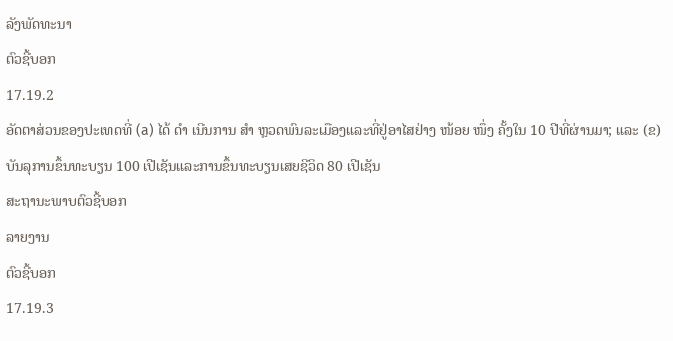ລັງພັດທະນາ
ຕົວຊີ້ບອກ
17.19.2
ອັດຕາສ່ວນຂອງປະເທດທີ່ (a) ໄດ້ ດຳ ເນີນການ ສຳ ຫຼວດພົນລະເມືອງແລະທີ່ຢູ່ອາໄສຢ່າງ ໜ້ອຍ ໜຶ່ງ ຄັ້ງໃນ 10 ປີທີ່ຜ່ານມາ; ແລະ (ຂ) ບັນລຸການຂຶ້ນທະບຽນ 100 ເປີເຊັນແລະການຂຶ້ນທະບຽນເສຍຊີວິດ 80 ເປີເຊັນ
ສະຖານະພາບຕົວຊີ້ບອກ
ລາຍງານ
ຕົວຊີ້ບອກ
17.19.3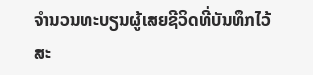ຈໍານວນທະບຽນຜູ້ເສຍຊີວິດທີ່ບັນທຶກໄວ້
ສະ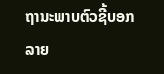ຖານະພາບຕົວຊີ້ບອກ
ລາຍ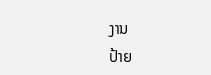ງານ
ປ້າຍ